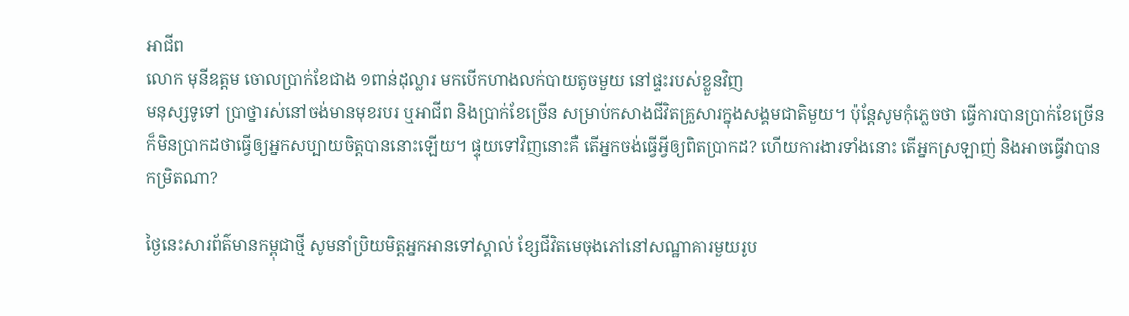អាជីព
លោក មុនីឧត្តម ចោលប្រាក់ខែជាង ១ពាន់ដុល្លារ មកបើកហាងលក់បាយតូចមួយ នៅផ្ទះរបស់ខ្លួនវិញ
មនុស្សទូទៅ ប្រាថ្នារស់នៅចង់មានមុខរបរ ឬអាជីព និងប្រាក់ខែច្រើន សម្រាប់កសាងជីវិតគ្រួសារក្នុងសង្គមជាតិមួយ។ ប៉ុន្តែសូមកុំភ្លេចថា ធ្វើការបានប្រាក់ខែច្រើន ក៏មិនប្រាកដថាធ្វើឲ្យអ្នកសប្បាយចិត្តបាននោះឡើយ។ ផ្ទុយទៅវិញនោះគឺ តើអ្នកចង់ធ្វើអ្វីឲ្យពិតប្រាកដ? ហើយការងារទាំងនោះ តើអ្នកស្រឡាញ់ និងអាចធ្វើវាបានកម្រិតណា?

ថ្ងៃនេះសារព័ត៌មានកម្ពុជាថ្មី សូមនាំប្រិយមិត្តអ្នកអានទៅស្គាល់ ខ្សែជីវិតមេចុងភៅនៅសណ្ឋាគារមួយរូប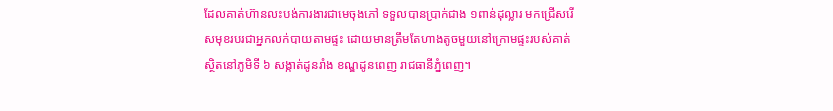ដែលគាត់ហ៊ានលះបង់ការងារជាមេចុងភៅ ទទួលបានប្រាក់ជាង ១ពាន់ដុល្លារ មកជ្រើសរើសមុខរបរជាអ្នកលក់បាយតាមផ្ទះ ដោយមានត្រឹមតែហាងតូចមួយនៅក្រោមផ្ទះរបស់គាត់ ស្ថិតនៅភូមិទី ៦ សង្កាត់ដូនរាំង ខណ្ឌដូនពេញ រាជធានីភ្នំពេញ។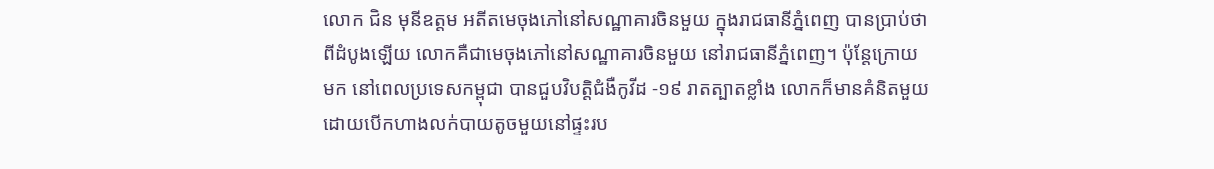លោក ជិន មុនីឧត្តម អតីតមេចុងភៅនៅសណ្ឋាគារចិនមួយ ក្នុងរាជធានីភ្នំពេញ បានប្រាប់ថា ពីដំបូងឡើយ លោកគឺជាមេចុងភៅនៅសណ្ឋាគារចិនមួយ នៅរាជធានីភ្នំពេញ។ ប៉ុន្តែក្រោយមក នៅពេលប្រទេសកម្ពុជា បានជួបវិបត្តិជំងឺកូវីដ -១៩ រាតត្បាតខ្លាំង លោកក៏មានគំនិតមួយ ដោយបើកហាងលក់បាយតូចមួយនៅផ្ទះរប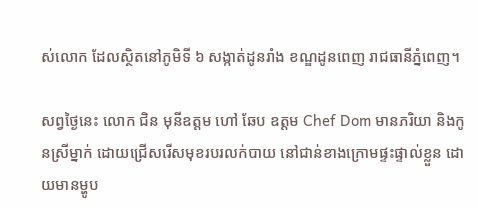ស់លោក ដែលស្ថិតនៅភូមិទី ៦ សង្កាត់ដូនរាំង ខណ្ឌដូនពេញ រាជធានីភ្នំពេញ។

សព្វថ្ងៃនេះ លោក ជិន មុនីឧត្តម ហៅ ឆែប ឧត្តម Chef Dom មានភរិយា និងកូនស្រីម្នាក់ ដោយជ្រើសរើសមុខរបរលក់បាយ នៅជាន់ខាងក្រោមផ្ទះផ្ទាល់ខ្លួន ដោយមានម្ហូប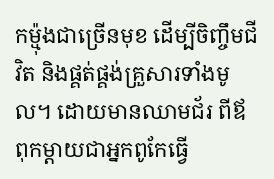កម្ម៉ុងជាច្រើនមុខ ដើម្បីចិញ្ចឹមជីវិត និងផ្គត់ផ្គង់គ្រួសារទាំងមូល។ ដោយមានឈាមជ័រ ពីឪពុកម្ដាយជាអ្នកពូកែធ្វើ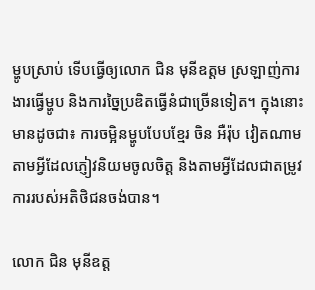ម្ហូបស្រាប់ ទើបធ្វើឲ្យលោក ជិន មុនីឧត្តម ស្រឡាញ់ការងារធ្វើម្ហូប និងការច្នៃប្រឌិតធ្វើនំជាច្រើនទៀត។ ក្នុងនោះ មានដូចជា៖ ការចម្អិនម្ហូបបែបខ្មែរ ចិន អឺរ៉ុប វៀតណាម តាមអ្វីដែលភ្ញៀវនិយមចូលចិត្ត និងតាមអ្វីដែលជាតម្រូវការរបស់អតិថិជនចង់បាន។

លោក ជិន មុនីឧត្ត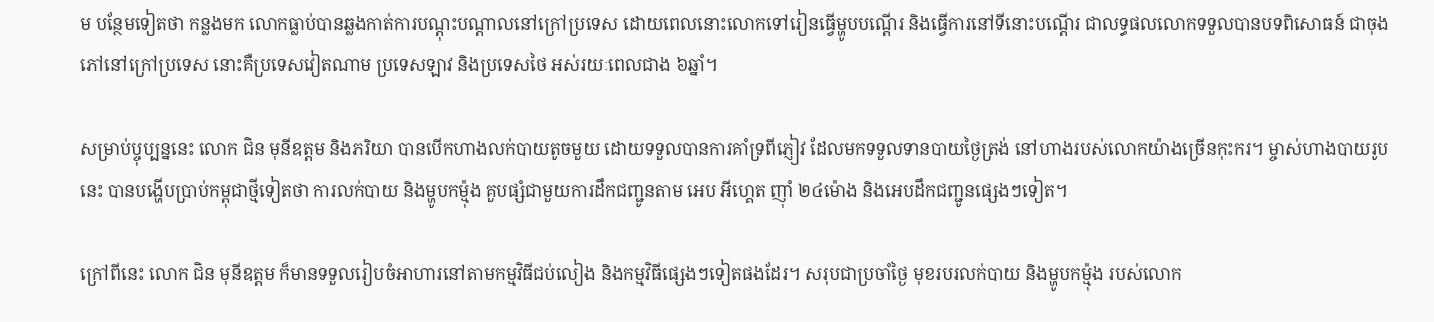ម បន្ថែមទៀតថា កន្លងមក លោកធ្លាប់បានឆ្លងកាត់ការបណ្ដុះបណ្ដាលនៅក្រៅប្រទេស ដោយពេលនោះលោកទៅរៀនធ្វើម្ហូបបណ្ដើរ និងធ្វើការនៅទីនោះបណ្ដើរ ជាលទ្ធផលលោកទទួលបានបទពិសោធន៍ ជាចុងភៅនៅក្រៅប្រទេស នោះគឺប្រទេសវៀតណាម ប្រទេសឡាវ និងប្រទេសថៃ អស់រយៈពេលជាង ៦ឆ្នាំ។

សម្រាប់ប្ចុប្បន្ននេះ លោក ជិន មុនីឧត្តម និងភរិយា បានបើកហាងលក់បាយតូចមួយ ដោយទទួលបានការគាំទ្រពីភ្ញៀវ ដែលមកទទួលទានបាយថ្ងៃត្រង់ នៅហាងរបស់លោកយ៉ាងច្រើនកុះករ។ ម្ចាស់ហាងបាយរូបនេះ បានបង្ហើបប្រាប់កម្ពុជាថ្មីទៀតថា ការលក់បាយ និងម្ហូបកម្ម៉ុង គួបផ្សំជាមួយការដឹកជញ្ជូនតាម អេប អីហ្គេត ញ៉ាំ ២៤ម៉ោង និងអេបដឹកជញ្ជូនផ្សេងៗទៀត។

ក្រៅពីនេះ លោក ជិន មុនីឧត្តម ក៏មានទទួលរៀបចំអាហារនៅតាមកម្មវិធីជប់លៀង និងកម្មវិធីផ្សេងៗទៀតផងដែរ។ សរុបជាប្រចាំថ្ងៃ មុខរបរលក់បាយ និងម្ហូបកម្ម៉ុង របស់លោក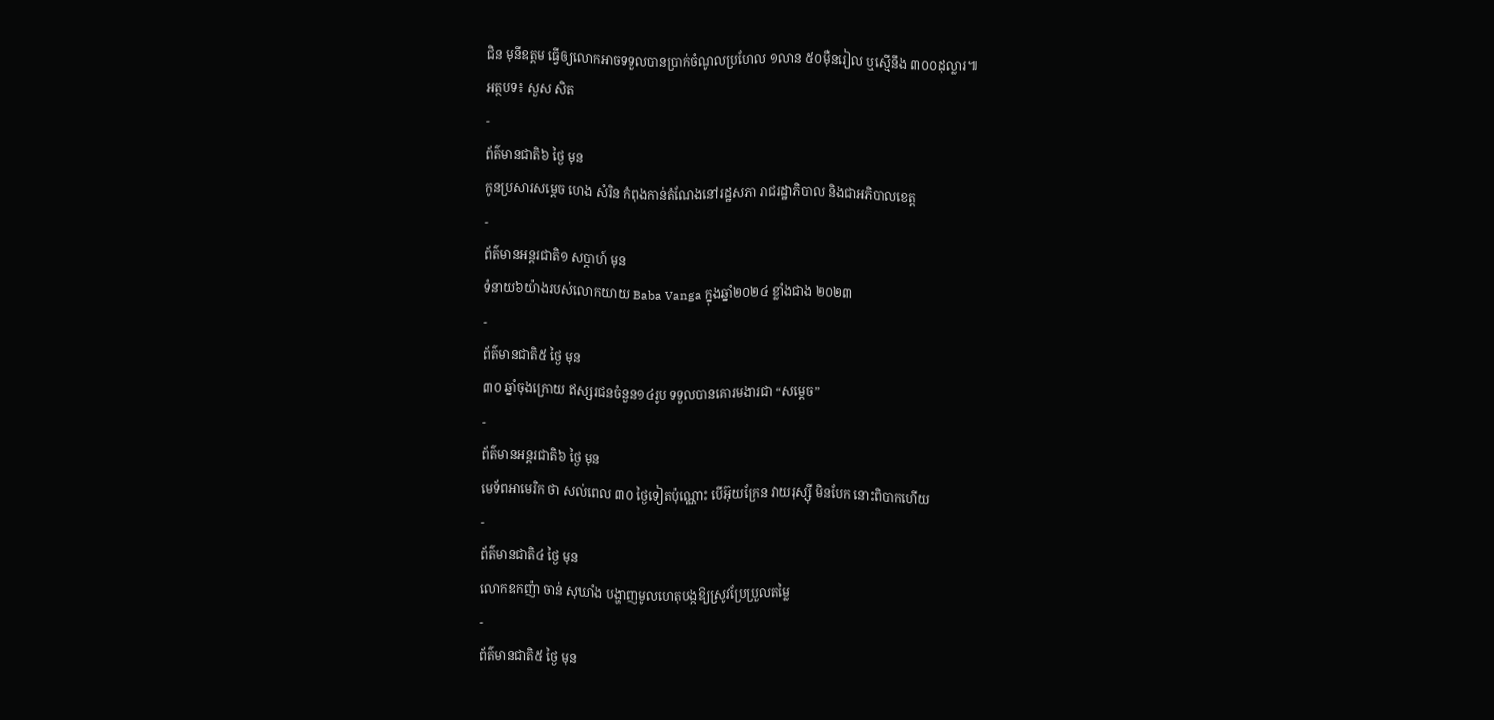ជិន មុនីឧត្តម ធ្វើឲ្យលោកអាចទទួលបានប្រាក់ចំណូលប្រហែល ១លាន ៥០ម៉ឺនរៀល ឬស្មើនឹង ៣០០ដុល្លារ៕
អត្ថបទ៖ សួស សិត
-
ព័ត៌មានជាតិ៦ ថ្ងៃ មុន
កូនប្រសារសម្ដេច ហេង សំរិន កំពុងកាន់តំណែងនៅរដ្ឋសភា រាជរដ្ឋាភិបាល និងជាអភិបាលខេត្ត
-
ព័ត៌មានអន្ដរជាតិ១ សប្តាហ៍ មុន
ទំនាយ៦យ៉ាងរបស់លោកយាយ Baba Vanga ក្នុងឆ្នាំ២០២៤ ខ្លាំងជាង ២០២៣
-
ព័ត៌មានជាតិ៥ ថ្ងៃ មុន
៣០ ឆ្នាំចុងក្រោយ ឥស្សរជនចំនួន១៤រូប ទទួលបានគោរមងារជា “សម្ដេច”
-
ព័ត៌មានអន្ដរជាតិ៦ ថ្ងៃ មុន
មេទ័ពអាមេរិក ថា សល់ពេល ៣០ ថ្ងៃទៀតប៉ុណ្ណោះ បើអ៊ុយក្រែន វាយរុស្ស៊ី មិនបែក នោះពិបាកហើយ
-
ព័ត៌មានជាតិ៤ ថ្ងៃ មុន
លោកឧកញ៉ា ចាន់ សុឃាំង បង្ហាញមូលហេតុបង្កឱ្យស្រូវប្រែប្រួលតម្លៃ
-
ព័ត៌មានជាតិ៥ ថ្ងៃ មុន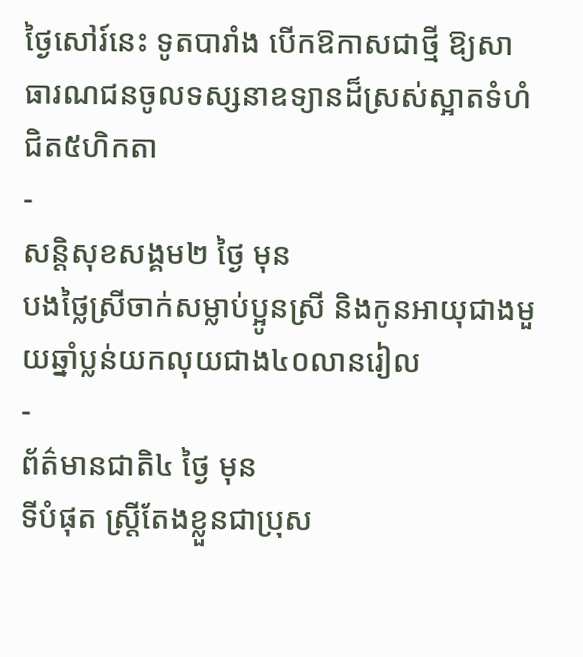ថ្ងៃសៅរ៍នេះ ទូតបារាំង បើកឱកាសជាថ្មី ឱ្យសាធារណជនចូលទស្សនាឧទ្យានដ៏ស្រស់ស្អាតទំហំជិត៥ហិកតា
-
សន្តិសុខសង្គម២ ថ្ងៃ មុន
បងថ្លៃស្រីចាក់សម្លាប់ប្អូនស្រី និងកូនអាយុជាងមួយឆ្នាំប្លន់យកលុយជាង៤០លានរៀល
-
ព័ត៌មានជាតិ៤ ថ្ងៃ មុន
ទីបំផុត ស្រ្តីតែងខ្លួនជាប្រុស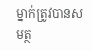ម្នាក់ត្រូវបានសមត្ថ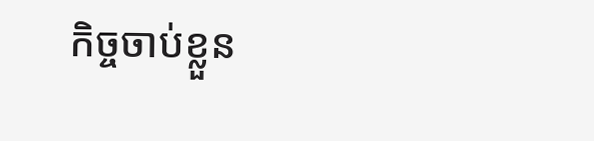កិច្ចចាប់ខ្លួន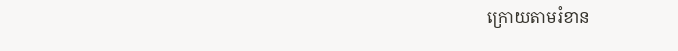ក្រោយតាមរំខាន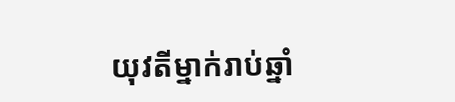យុវតីម្នាក់រាប់ឆ្នាំ